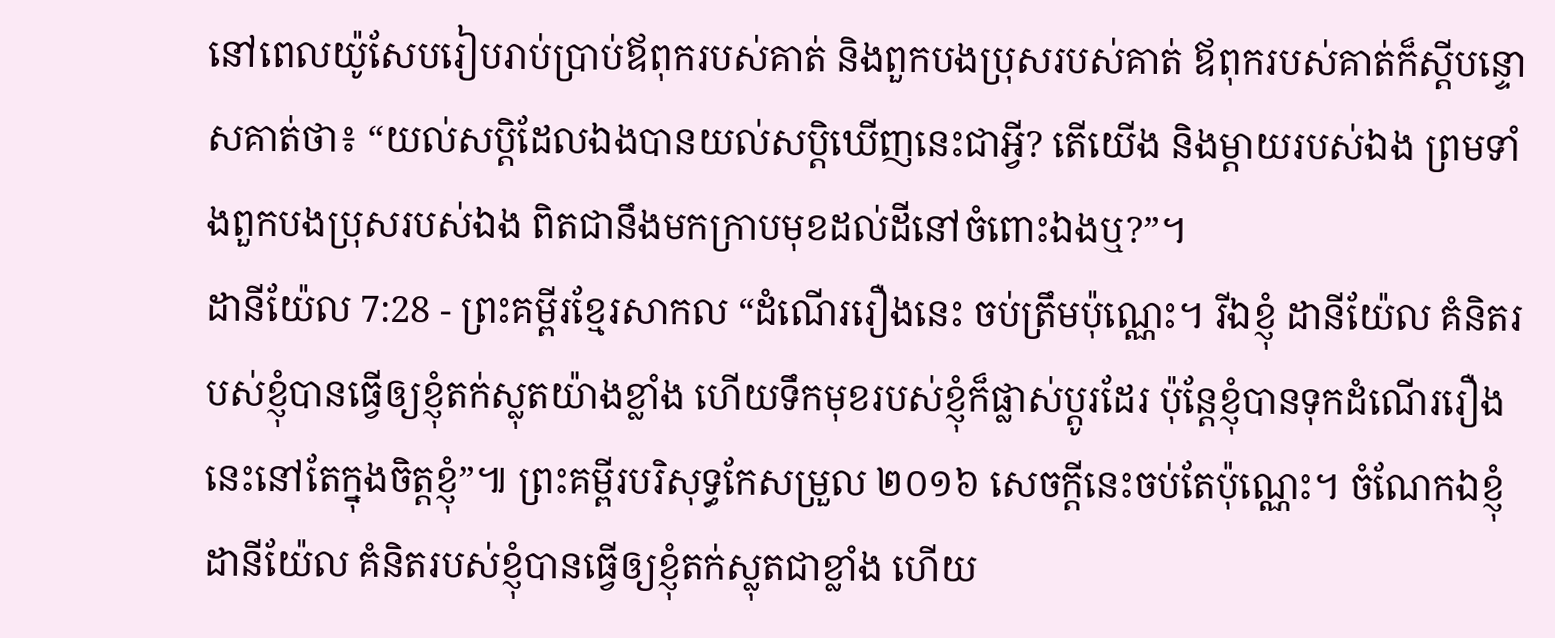នៅពេលយ៉ូសែបរៀបរាប់ប្រាប់ឪពុករបស់គាត់ និងពួកបងប្រុសរបស់គាត់ ឪពុករបស់គាត់ក៏ស្ដីបន្ទោសគាត់ថា៖ “យល់សប្តិដែលឯងបានយល់សប្តិឃើញនេះជាអ្វី? តើយើង និងម្ដាយរបស់ឯង ព្រមទាំងពួកបងប្រុសរបស់ឯង ពិតជានឹងមកក្រាបមុខដល់ដីនៅចំពោះឯងឬ?”។
ដានីយ៉ែល 7:28 - ព្រះគម្ពីរខ្មែរសាកល “ដំណើររឿងនេះ ចប់ត្រឹមប៉ុណ្ណេះ។ រីឯខ្ញុំ ដានីយ៉ែល គំនិតរបស់ខ្ញុំបានធ្វើឲ្យខ្ញុំតក់ស្លុតយ៉ាងខ្លាំង ហើយទឹកមុខរបស់ខ្ញុំក៏ផ្លាស់ប្ដូរដែរ ប៉ុន្តែខ្ញុំបានទុកដំណើររឿងនេះនៅតែក្នុងចិត្តខ្ញុំ”៕ ព្រះគម្ពីរបរិសុទ្ធកែសម្រួល ២០១៦ សេចក្ដីនេះចប់តែប៉ុណ្ណេះ។ ចំណែកឯខ្ញុំ ដានីយ៉ែល គំនិតរបស់ខ្ញុំបានធ្វើឲ្យខ្ញុំតក់ស្លុតជាខ្លាំង ហើយ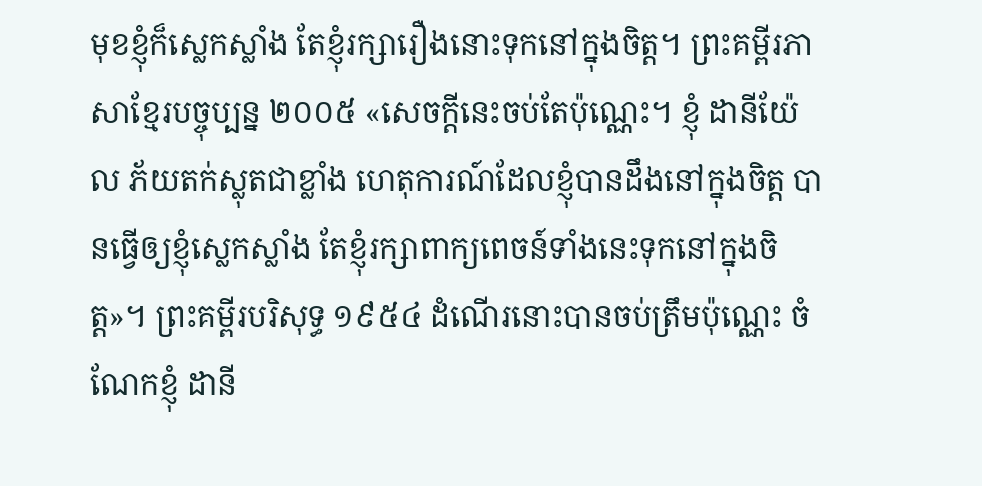មុខខ្ញុំក៏ស្លេកស្លាំង តែខ្ញុំរក្សារឿងនោះទុកនៅក្នុងចិត្ត។ ព្រះគម្ពីរភាសាខ្មែរបច្ចុប្បន្ន ២០០៥ «សេចក្ដីនេះចប់តែប៉ុណ្ណេះ។ ខ្ញុំ ដានីយ៉ែល ភ័យតក់ស្លុតជាខ្លាំង ហេតុការណ៍ដែលខ្ញុំបានដឹងនៅក្នុងចិត្ត បានធ្វើឲ្យខ្ញុំស្លេកស្លាំង តែខ្ញុំរក្សាពាក្យពេចន៍ទាំងនេះទុកនៅក្នុងចិត្ត»។ ព្រះគម្ពីរបរិសុទ្ធ ១៩៥៤ ដំណើរនោះបានចប់ត្រឹមប៉ុណ្ណេះ ចំណែកខ្ញុំ ដានី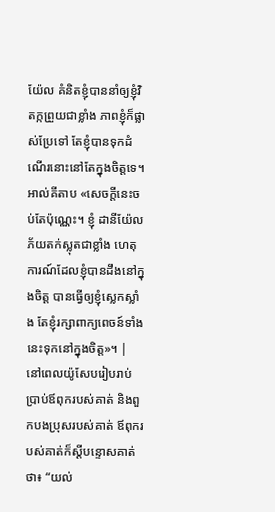យ៉ែល គំនិតខ្ញុំបាននាំឲ្យខ្ញុំវិតក្កព្រួយជាខ្លាំង ភាពខ្ញុំក៏ផ្លាស់ប្រែទៅ តែខ្ញុំបានទុកដំណើរនោះនៅតែក្នុងចិត្តទេ។ អាល់គីតាប «សេចក្ដីនេះចប់តែប៉ុណ្ណេះ។ ខ្ញុំ ដានីយ៉ែល ភ័យតក់ស្លុតជាខ្លាំង ហេតុការណ៍ដែលខ្ញុំបានដឹងនៅក្នុងចិត្ត បានធ្វើឲ្យខ្ញុំស្លេកស្លាំង តែខ្ញុំរក្សាពាក្យពេចន៍ទាំងនេះទុកនៅក្នុងចិត្ត»។ |
នៅពេលយ៉ូសែបរៀបរាប់ប្រាប់ឪពុករបស់គាត់ និងពួកបងប្រុសរបស់គាត់ ឪពុករបស់គាត់ក៏ស្ដីបន្ទោសគាត់ថា៖ “យល់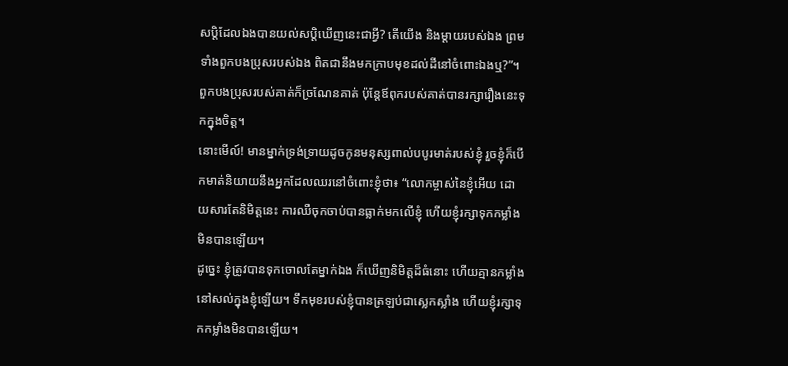សប្តិដែលឯងបានយល់សប្តិឃើញនេះជាអ្វី? តើយើង និងម្ដាយរបស់ឯង ព្រមទាំងពួកបងប្រុសរបស់ឯង ពិតជានឹងមកក្រាបមុខដល់ដីនៅចំពោះឯងឬ?”។
ពួកបងប្រុសរបស់គាត់ក៏ច្រណែនគាត់ ប៉ុន្តែឪពុករបស់គាត់បានរក្សារឿងនេះទុកក្នុងចិត្ត។
នោះមើល៍! មានម្នាក់ទ្រង់ទ្រាយដូចកូនមនុស្សពាល់បបូរមាត់របស់ខ្ញុំ រួចខ្ញុំក៏បើកមាត់និយាយនឹងអ្នកដែលឈរនៅចំពោះខ្ញុំថា៖ “លោកម្ចាស់នៃខ្ញុំអើយ ដោយសារតែនិមិត្តនេះ ការឈឺចុកចាប់បានធ្លាក់មកលើខ្ញុំ ហើយខ្ញុំរក្សាទុកកម្លាំងមិនបានឡើយ។
ដូច្នេះ ខ្ញុំត្រូវបានទុកចោលតែម្នាក់ឯង ក៏ឃើញនិមិត្តដ៏ធំនោះ ហើយគ្មានកម្លាំងនៅសល់ក្នុងខ្ញុំឡើយ។ ទឹកមុខរបស់ខ្ញុំបានត្រឡប់ជាស្លេកស្លាំង ហើយខ្ញុំរក្សាទុកកម្លាំងមិនបានឡើយ។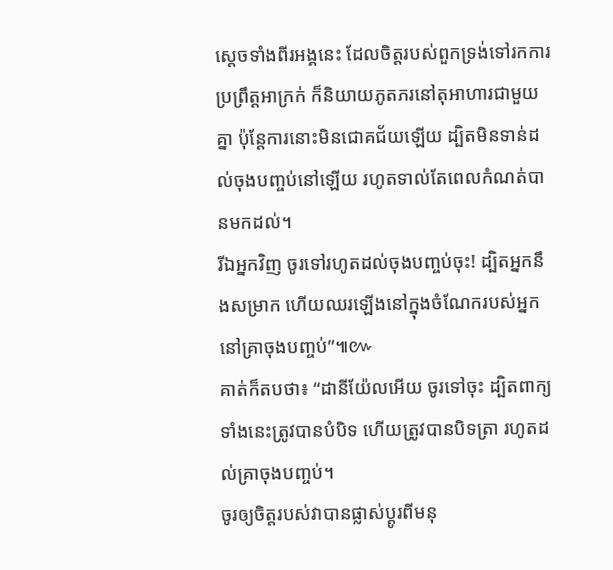ស្ដេចទាំងពីរអង្គនេះ ដែលចិត្តរបស់ពួកទ្រង់ទៅរកការប្រព្រឹត្តអាក្រក់ ក៏និយាយភូតភរនៅតុអាហារជាមួយគ្នា ប៉ុន្តែការនោះមិនជោគជ័យឡើយ ដ្បិតមិនទាន់ដល់ចុងបញ្ចប់នៅឡើយ រហូតទាល់តែពេលកំណត់បានមកដល់។
រីឯអ្នកវិញ ចូរទៅរហូតដល់ចុងបញ្ចប់ចុះ! ដ្បិតអ្នកនឹងសម្រាក ហើយឈរឡើងនៅក្នុងចំណែករបស់អ្នកនៅគ្រាចុងបញ្ចប់”៕៚
គាត់ក៏តបថា៖ “ដានីយ៉ែលអើយ ចូរទៅចុះ ដ្បិតពាក្យទាំងនេះត្រូវបានបំបិទ ហើយត្រូវបានបិទត្រា រហូតដល់គ្រាចុងបញ្ចប់។
ចូរឲ្យចិត្តរបស់វាបានផ្លាស់ប្ដូរពីមនុ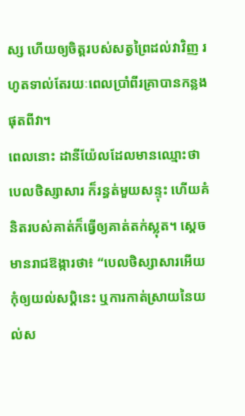ស្ស ហើយឲ្យចិត្តរបស់សត្វព្រៃដល់វាវិញ រហូតទាល់តែរយៈពេលប្រាំពីរគ្រាបានកន្លងផុតពីវា។
ពេលនោះ ដានីយ៉ែលដែលមានឈ្មោះថាបេលថិស្សាសារ ក៏រន្ធត់មួយសន្ទុះ ហើយគំនិតរបស់គាត់ក៏ធ្វើឲ្យគាត់តក់ស្លុត។ ស្ដេចមានរាជឱង្ការថា៖ “បេលថិស្សាសារអើយ កុំឲ្យយល់សប្តិនេះ ឬការកាត់ស្រាយនៃយល់ស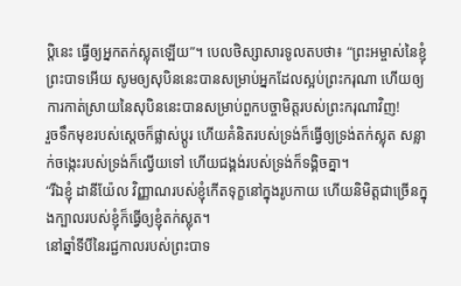ប្តិនេះ ធ្វើឲ្យអ្នកតក់ស្លុតឡើយ”។ បេលថិស្សាសារទូលតបថា៖ “ព្រះអម្ចាស់នៃខ្ញុំព្រះបាទអើយ សូមឲ្យសុបិននេះបានសម្រាប់អ្នកដែលស្អប់ព្រះករុណា ហើយឲ្យការកាត់ស្រាយនៃសុបិននេះបានសម្រាប់ពួកបច្ចាមិត្តរបស់ព្រះករុណាវិញ!
រួចទឹកមុខរបស់ស្ដេចក៏ផ្លាស់ប្ដូរ ហើយគំនិតរបស់ទ្រង់ក៏ធ្វើឲ្យទ្រង់តក់ស្លុត សន្លាក់ចង្កេះរបស់ទ្រង់ក៏ល្វើយទៅ ហើយជង្គង់របស់ទ្រង់ក៏ទង្គិចគ្នា។
“រីឯខ្ញុំ ដានីយ៉ែល វិញ្ញាណរបស់ខ្ញុំកើតទុក្ខនៅក្នុងរូបកាយ ហើយនិមិត្តជាច្រើនក្នុងក្បាលរបស់ខ្ញុំក៏ធ្វើឲ្យខ្ញុំតក់ស្លុត។
នៅឆ្នាំទីបីនៃរជ្ជកាលរបស់ព្រះបាទ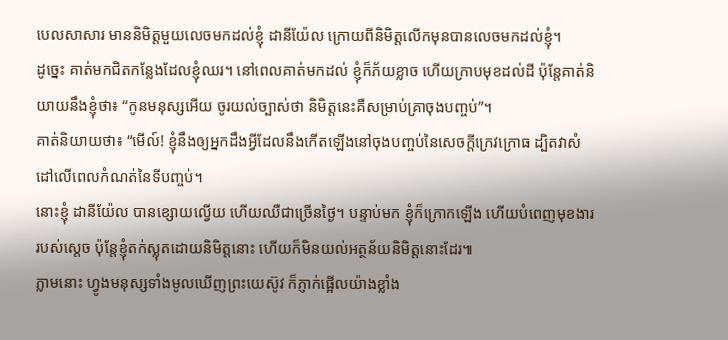បេលសាសារ មាននិមិត្តមួយលេចមកដល់ខ្ញុំ ដានីយ៉ែល ក្រោយពីនិមិត្តលើកមុនបានលេចមកដល់ខ្ញុំ។
ដូច្នេះ គាត់មកជិតកន្លែងដែលខ្ញុំឈរ។ នៅពេលគាត់មកដល់ ខ្ញុំក៏ភ័យខ្លាច ហើយក្រាបមុខដល់ដី ប៉ុន្តែគាត់និយាយនឹងខ្ញុំថា៖ “កូនមនុស្សអើយ ចូរយល់ច្បាស់ថា និមិត្តនេះគឺសម្រាប់គ្រាចុងបញ្ចប់”។
គាត់និយាយថា៖ “មើល៍! ខ្ញុំនឹងឲ្យអ្នកដឹងអ្វីដែលនឹងកើតឡើងនៅចុងបញ្ចប់នៃសេចក្ដីក្រេវក្រោធ ដ្បិតវាសំដៅលើពេលកំណត់នៃទីបញ្ចប់។
នោះខ្ញុំ ដានីយ៉ែល បានខ្សោយល្វើយ ហើយឈឺជាច្រើនថ្ងៃ។ បន្ទាប់មក ខ្ញុំក៏ក្រោកឡើង ហើយបំពេញមុខងាររបស់ស្ដេច ប៉ុន្តែខ្ញុំតក់ស្លុតដោយនិមិត្តនោះ ហើយក៏មិនយល់អត្ថន័យនិមិត្តនោះដែរ៕
ភ្លាមនោះ ហ្វូងមនុស្សទាំងមូលឃើញព្រះយេស៊ូវ ក៏ភ្ញាក់ផ្អើលយ៉ាងខ្លាំង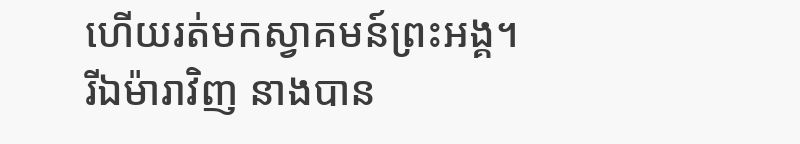ហើយរត់មកស្វាគមន៍ព្រះអង្គ។
រីឯម៉ារាវិញ នាងបាន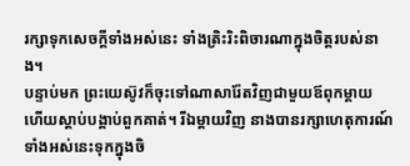រក្សាទុកសេចក្ដីទាំងអស់នេះ ទាំងត្រិះរិះពិចារណាក្នុងចិត្តរបស់នាង។
បន្ទាប់មក ព្រះយេស៊ូវក៏ចុះទៅណាសារ៉ែតវិញជាមួយឪពុកម្ដាយ ហើយស្ដាប់បង្គាប់ពួកគាត់។ រីឯម្ដាយវិញ នាងបានរក្សាហេតុការណ៍ទាំងអស់នេះទុកក្នុងចិ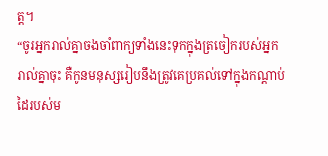ត្ត។
“ចូរអ្នករាល់គ្នាចងចាំពាក្យទាំងនេះទុកក្នុងត្រចៀករបស់អ្នករាល់គ្នាចុះ គឺកូនមនុស្សរៀបនឹងត្រូវគេប្រគល់ទៅក្នុងកណ្ដាប់ដៃរបស់ម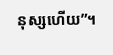នុស្សហើយ”។